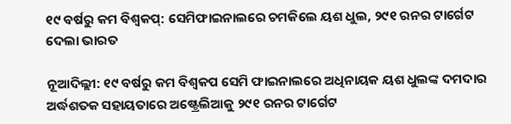୧୯ ବର୍ଷରୁ କମ ବିଶ୍ୱକପ୍: ସେମିଫାଇନାଲରେ ଚମକିଲେ ୟଶ ଧୁଲ, ୨୯୧ ରନର ଟାର୍ଗେଟ ଦେଲା ଭାରତ

ନୂଆଦିଲ୍ଲୀ: ୧୯ ବର୍ଷରୁ କମ ବିଶ୍ୱକପ ସେମି ଫାଇନାଲରେ ଅଧିନାୟକ ୟଶ ଧୁଲଙ୍କ ଦମଦାର ଅର୍ଦ୍ଧଶତକ ସହାୟତାରେ ଅଷ୍ଟ୍ରେଲିଆକୁ ୨୯୧ ରନର ଟାର୍ଗେଟ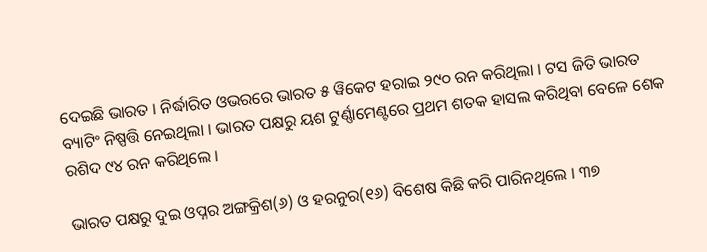ଦେଇଛି ଭାରତ । ନିର୍ଦ୍ଧାରିତ ଓଭରରେ ଭାରତ ୫ ୱିକେଟ ହରାଇ ୨୯୦ ରନ କରିଥିଲା । ଟସ ଜିତି ଭାରତ ବ୍ୟାଟିଂ ନିଷ୍ପତ୍ତି ନେଇଥିଲା । ଭାରତ ପକ୍ଷରୁ ୟଶ ଟୁର୍ଣ୍ଣାମେଣ୍ଟରେ ପ୍ରଥମ ଶତକ ହାସଲ କରିଥିବା ବେଳେ ଶେକ ରଶିଦ ୯୪ ରନ କରିଥିଲେ ।

ଭାରତ ପକ୍ଷରୁ ଦୁଇ ଓପ୍ନର ଅଙ୍ଗକ୍ରିଶ(୬) ଓ ହରନୁର(୧୬) ବିଶେଷ କିଛି କରି ପାରିନଥିଲେ । ୩୭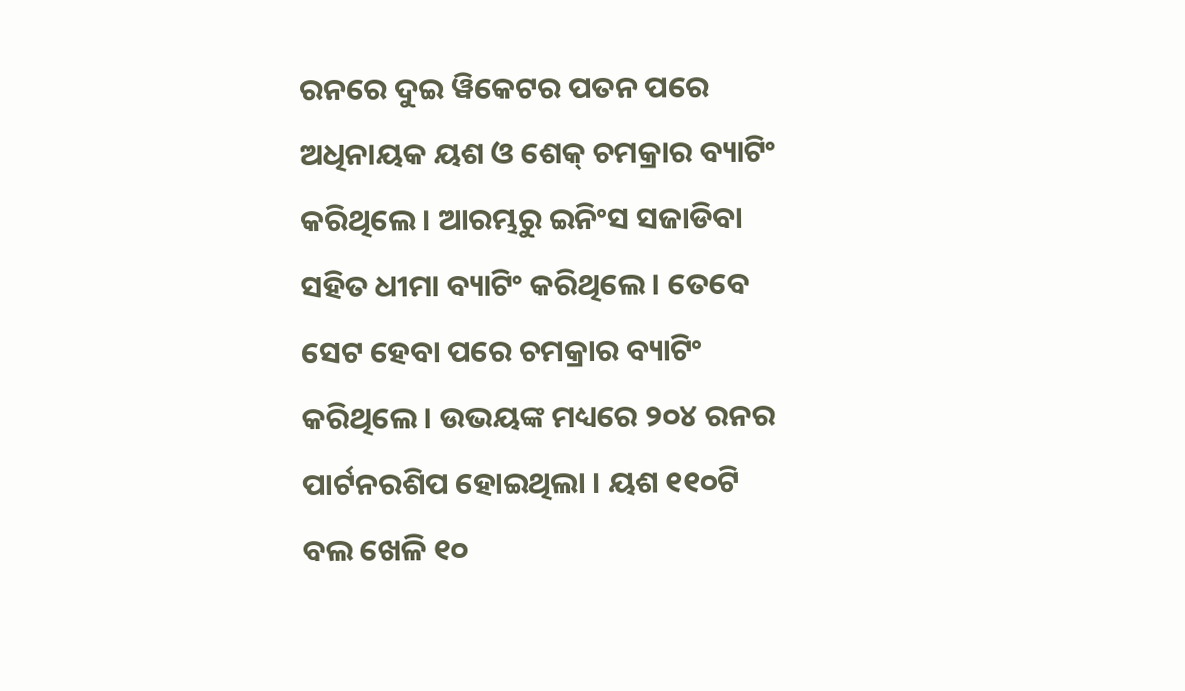ରନରେ ଦୁଇ ୱିକେଟର ପତନ ପରେ ଅଧିନାୟକ ୟଶ ଓ ଶେକ୍ ଚମକ୍ରାର ବ୍ୟାଟିଂ କରିଥିଲେ । ଆରମ୍ଭରୁ ଇନିଂସ ସଜାଡିବା ସହିତ ଧୀମା ବ୍ୟାଟିଂ କରିଥିଲେ । ତେବେ ସେଟ ହେବା ପରେ ଚମକ୍ରାର ବ୍ୟାଟିଂ କରିଥିଲେ । ଉଭୟଙ୍କ ମଧ୍ୟରେ ୨୦୪ ରନର ପାର୍ଟନରଶିପ ହୋଇଥିଲା । ୟଶ ୧୧୦ଟି ବଲ ଖେଳି ୧୦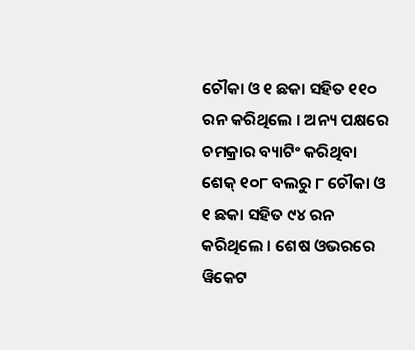ଚୌକା ଓ ୧ ଛକା ସହିତ ୧୧୦ ରନ କରିଥିଲେ । ଅନ୍ୟ ପକ୍ଷରେ ଚମକ୍ରାର ବ୍ୟାଟିଂ କରିଥିବା ଶେକ୍ ୧୦୮ ବଲରୁ ୮ ଚୌକା ଓ ୧ ଛକା ସହିତ ୯୪ ରନ କରିଥିଲେ । ଶେଷ ଓଭରରେ ୱିକେଟ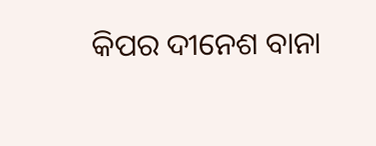କିପର ଦୀନେଶ ବାନା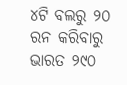୪ଟି ବଲରୁ ୨୦ ରନ କରିବାରୁ ଭାରତ ୨୯୦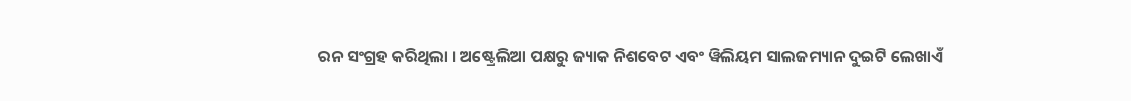ରନ ସଂଗ୍ରହ କରିଥିଲା । ଅଷ୍ଟ୍ରେଲିଆ ପକ୍ଷରୁ ଜ୍ୟାକ ନିଶବେଟ ଏବଂ ୱିଲିୟମ ସାଲଜମ୍ୟାନ ଦୁଇଟି ଲେଖାଏଁ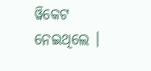ୱିକେଟ ନେଇଥିଲେ ।